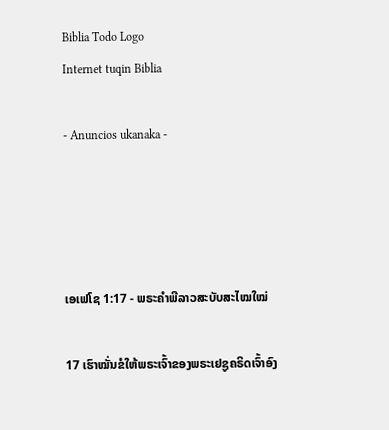Biblia Todo Logo
Internet tuqin Biblia

- Anuncios ukanaka -




ເອເຟໂຊ 1:17 - ພຣະຄຳພີລາວສະບັບສະໄໝໃໝ່

17 ເຮົາໝັ່ນຂໍໃຫ້ພຣະເຈົ້າຂອງພຣະເຢຊູຄຣິດເຈົ້າອົງ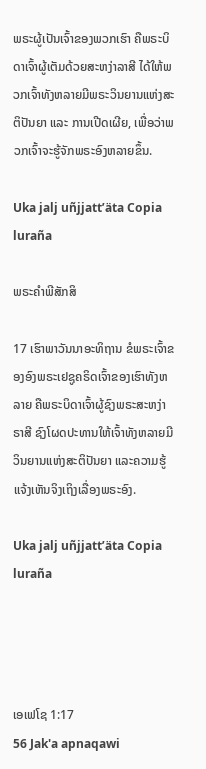ພຣະຜູ້ເປັນເຈົ້າຂອງພວກເຮົາ ຄືພຣະບິດາເຈົ້າຜູ້ເຕັມດ້ວຍສະຫງ່າລາສີ ໄດ້ໃຫ້ພວກເຈົ້າທັງຫລາຍມີພຣະວິນຍານແຫ່ງສະຕິປັນຍາ ແລະ ການເປີດເຜີຍ, ເພື່ອວ່າພວກເຈົ້າຈະຮູ້ຈັກພຣະອົງຫລາຍຂຶ້ນ.

Uka jalj uñjjattʼäta Copia luraña

ພຣະຄຳພີສັກສິ

17 ເຮົາພາວັນນາອະທິຖານ ຂໍພຣະເຈົ້າຂອງອົງພຣະເຢຊູຄຣິດເຈົ້າຂອງເຮົາທັງຫລາຍ ຄືພຣະບິດາເຈົ້າຜູ້ຊົງພຣະສະຫງ່າຣາສີ ຊົງໂຜດປະທານໃຫ້ເຈົ້າທັງຫລາຍມີວິນຍານແຫ່ງສະຕິປັນຍາ ແລະຄວາມຮູ້ແຈ້ງເຫັນຈິງເຖິງເລື່ອງພຣະອົງ.

Uka jalj uñjjattʼäta Copia luraña




ເອເຟໂຊ 1:17
56 Jak'a apnaqawi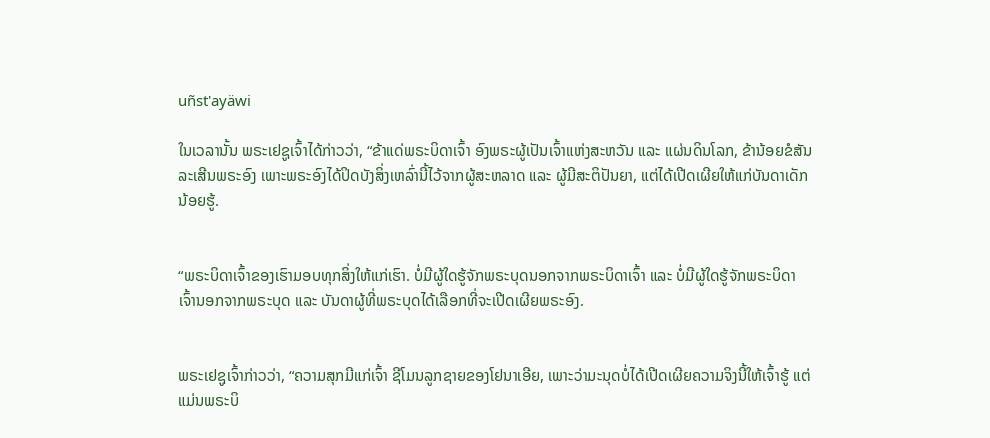uñst'ayäwi

ໃນເວລານັ້ນ ພຣະເຢຊູເຈົ້າໄດ້ກ່າວວ່າ, “ຂ້າແດ່ພຣະບິດາເຈົ້າ ອົງພຣະຜູ້ເປັນເຈົ້າແຫ່ງສະຫວັນ ແລະ ແຜ່ນດິນໂລກ, ຂ້ານ້ອຍຂໍສັນລະເສີນພຣະອົງ ເພາະພຣະອົງໄດ້ປິດບັງສິ່ງເຫລົ່ານີ້ໄວ້ຈາກຜູ້ສະຫລາດ ແລະ ຜູ້ມີສະຕິປັນຍາ, ແຕ່ໄດ້ເປີດເຜີຍໃຫ້ແກ່ບັນດາເດັກນ້ອຍຮູ້.


“ພຣະບິດາເຈົ້າຂອງເຮົາມອບທຸກສິ່ງໃຫ້ແກ່ເຮົາ. ບໍ່ມີຜູ້ໃດຮູ້ຈັກພຣະບຸດນອກຈາກພຣະບິດາເຈົ້າ ແລະ ບໍ່ມີຜູ້ໃດຮູ້ຈັກພຣະບິດາເຈົ້ານອກຈາກພຣະບຸດ ແລະ ບັນດາຜູ້ທີ່ພຣະບຸດໄດ້ເລືອກທີ່ຈະເປີດເຜີຍພຣະອົງ.


ພຣະເຢຊູເຈົ້າກ່າວວ່າ, “ຄວາມສຸກມີແກ່ເຈົ້າ ຊີໂມນລູກຊາຍຂອງໂຢນາເອີຍ, ເພາະວ່າມະນຸດບໍ່ໄດ້ເປີດເຜີຍຄວາມຈິງນີ້ໃຫ້ເຈົ້າຮູ້ ແຕ່ແມ່ນພຣະບິ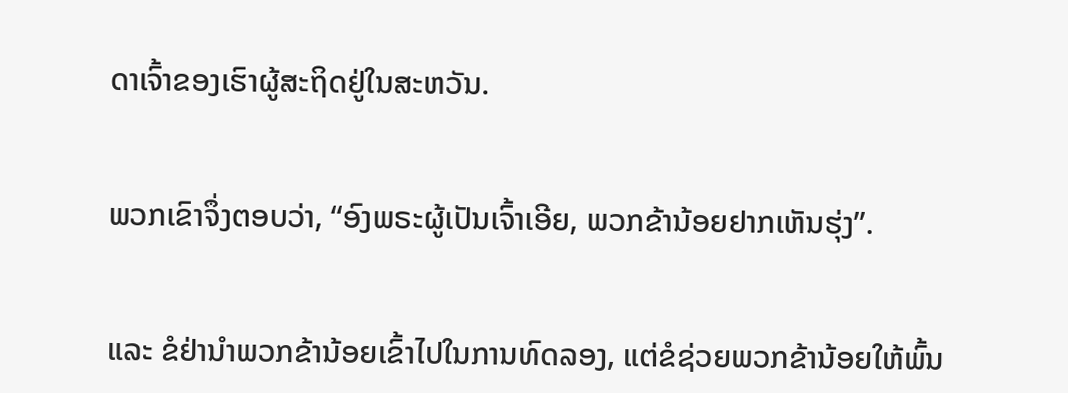ດາເຈົ້າຂອງເຮົາຜູ້ສະຖິດຢູ່ໃນສະຫວັນ.


ພວກເຂົາຈຶ່ງຕອບວ່າ, “ອົງພຣະຜູ້ເປັນເຈົ້າເອີຍ, ພວກຂ້ານ້ອຍຢາກເຫັນຮຸ່ງ”.


ແລະ ຂໍຢ່ານຳພວກຂ້ານ້ອຍເຂົ້າໄປໃນການທົດລອງ, ແຕ່ຂໍຊ່ວຍພວກຂ້ານ້ອຍໃຫ້ພົ້ນ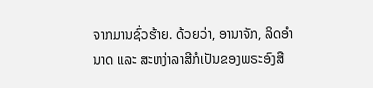ຈາກມານຊົ່ວຮ້າຍ. ດ້ວຍວ່າ, ອານາຈັກ, ລິດອຳນາດ ແລະ ສະຫງ່າລາສີກໍເປັນຂອງພຣະອົງສື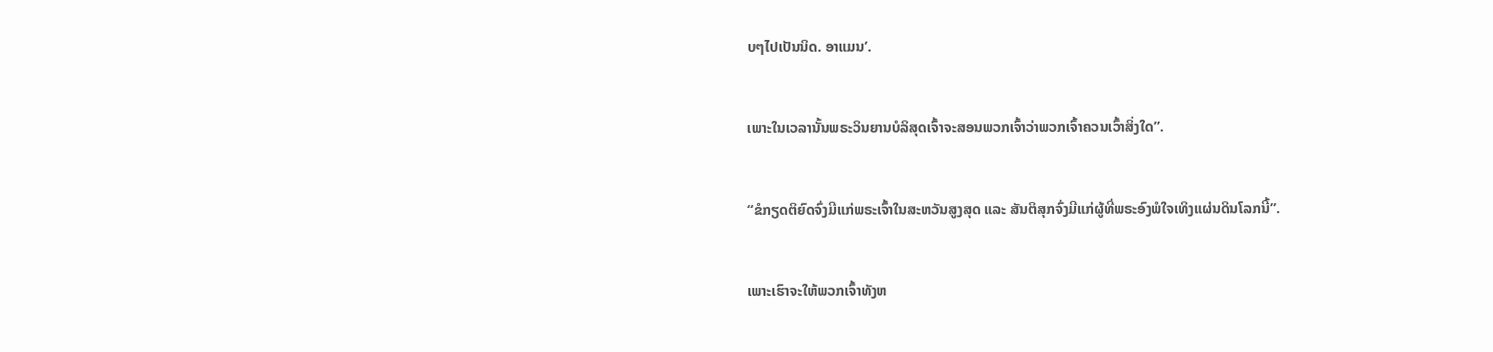ບໆໄປເປັນນິດ. ອາແມນ’.


ເພາະໃນເວລານັ້ນພຣະວິນຍານບໍລິສຸດເຈົ້າຈະສອນພວກເຈົ້າວ່າພວກເຈົ້າຄວນເວົ້າສິ່ງໃດ”.


“ຂໍກຽດຕິຍົດຈົ່ງມີແກ່ພຣະເຈົ້າໃນສະຫວັນສູງສຸດ ແລະ ສັນຕິສຸກຈົ່ງມີແກ່ຜູ້ທີ່ພຣະອົງພໍໃຈເທິງແຜ່ນດິນໂລກນີ້”.


ເພາະເຮົາຈະໃຫ້ພວກເຈົ້າທັງຫ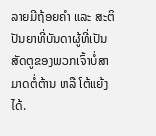ລາຍມີຖ້ອຍຄຳ ແລະ ສະຕິປັນຍາທີ່ບັນດາຜູ້ທີ່ເປັນສັດຕູຂອງພວກເຈົ້າບໍ່ສາມາດຕໍ່ຕ້ານ ຫລື ໂຕ້ແຍ້ງໄດ້.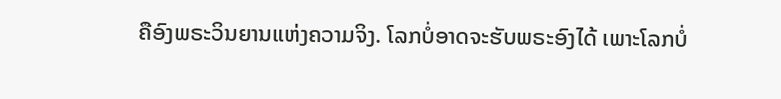ຄືອົງພຣະວິນຍານແຫ່ງຄວາມຈິງ. ໂລກບໍ່ອາດຈະຮັບພຣະອົງໄດ້ ເພາະໂລກບໍ່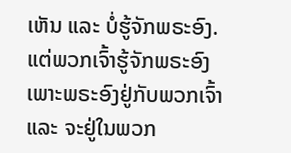ເຫັນ ແລະ ບໍ່ຮູ້ຈັກພຣະອົງ. ແຕ່ພວກເຈົ້າຮູ້ຈັກພຣະອົງເພາະພຣະອົງຢູ່ກັບພວກເຈົ້າ ແລະ ຈະຢູ່ໃນພວກ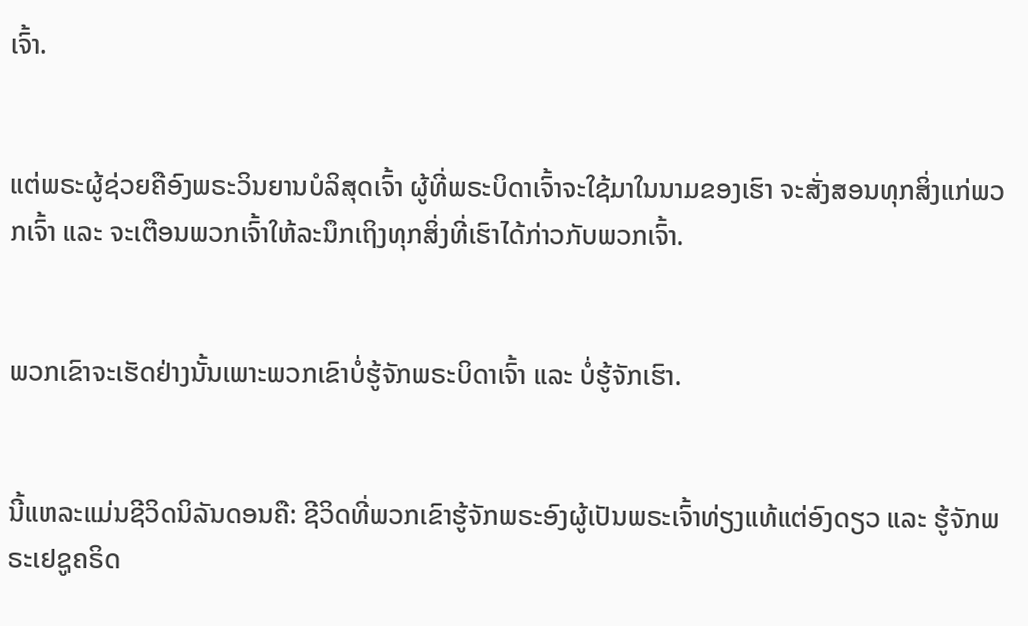ເຈົ້າ.


ແຕ່ພຣະຜູ້ຊ່ວຍຄືອົງພຣະວິນຍານບໍລິສຸດເຈົ້າ ຜູ້ທີ່ພຣະບິດາເຈົ້າຈະໃຊ້ມາໃນນາມຂອງເຮົາ ຈະສັ່ງສອນທຸກສິ່ງແກ່ພວກເຈົ້າ ແລະ ຈະເຕືອນພວກເຈົ້າໃຫ້ລະນຶກເຖິງທຸກສິ່ງທີ່ເຮົາໄດ້ກ່າວກັບພວກເຈົ້າ.


ພວກເຂົາຈະເຮັດຢ່າງນັ້ນເພາະພວກເຂົາບໍ່ຮູ້ຈັກພຣະບິດາເຈົ້າ ແລະ ບໍ່ຮູ້ຈັກເຮົາ.


ນີ້ແຫລະແມ່ນຊີວິດນິລັນດອນຄື: ຊີວິດທີ່ພວກເຂົາຮູ້ຈັກພຣະອົງຜູ້ເປັນພຣະເຈົ້າທ່ຽງແທ້ແຕ່ອົງດຽວ ແລະ ຮູ້ຈັກພຣະເຢຊູຄຣິດ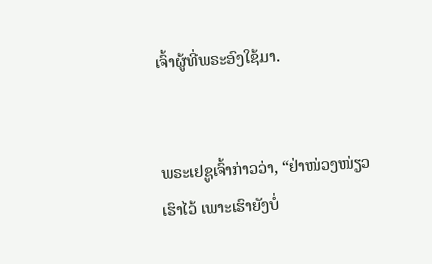ເຈົ້າຜູ້ທີ່ພຣະອົງໃຊ້ມາ.


ພຣະເຢຊູເຈົ້າກ່າວວ່າ, “ຢ່າໜ່ວງໜ່ຽວເຮົາໄວ້ ເພາະເຮົາຍັງບໍ່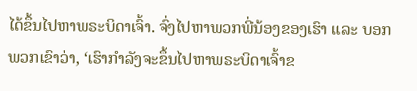ໄດ້ຂຶ້ນໄປຫາພຣະບິດາເຈົ້າ. ຈົ່ງໄປຫາພວກພີ່ນ້ອງຂອງເຮົາ ແລະ ບອກພວກເຂົາວ່າ, ‘ເຮົາກຳລັງຈະຂຶ້ນໄປຫາພຣະບິດາເຈົ້າຂ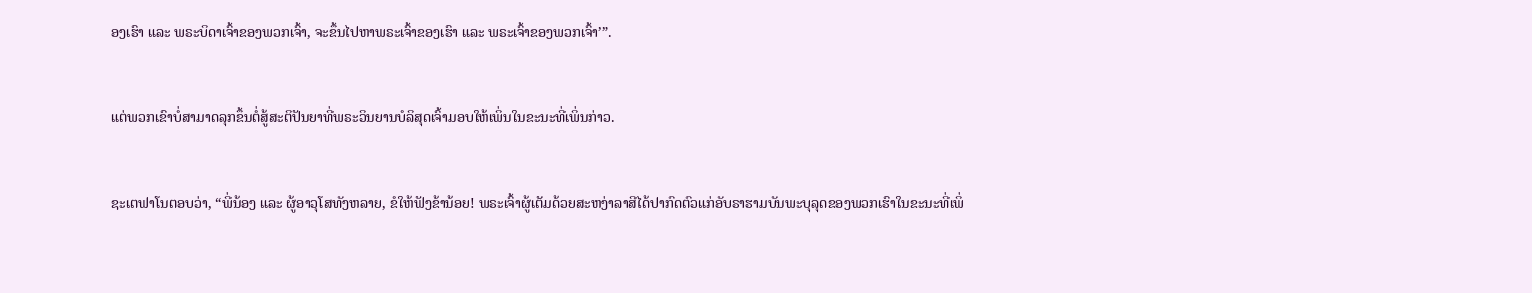ອງເຮົາ ແລະ ພຣະບິດາເຈົ້າຂອງພວກເຈົ້າ, ຈະຂຶ້ນໄປຫາພຣະເຈົ້າຂອງເຮົາ ແລະ ພຣະເຈົ້າຂອງພວກເຈົ້າ’”.


ແຕ່ພວກເຂົາບໍ່ສາມາດລຸກຂຶ້ນຕໍ່ສູ້ສະຕິປັນຍາທີ່ພຣະວິນຍານບໍລິສຸດເຈົ້າມອບໃຫ້ເພິ່ນໃນຂະນະທີ່ເພິ່ນກ່າວ.


ຊະເຕຟາໂນຕອບວ່າ, “ພີ່ນ້ອງ ແລະ ຜູ້ອາວຸໂສທັງຫລາຍ, ຂໍໃຫ້ຟັງຂ້ານ້ອຍ! ພຣະເຈົ້າຜູ້ເຕັມດ້ວຍສະຫງ່າລາສີໄດ້ປາກົດຕົວແກ່ອັບຣາຮາມບັນພະບຸລຸດຂອງພວກເຮົາໃນຂະນະທີ່ເພິ່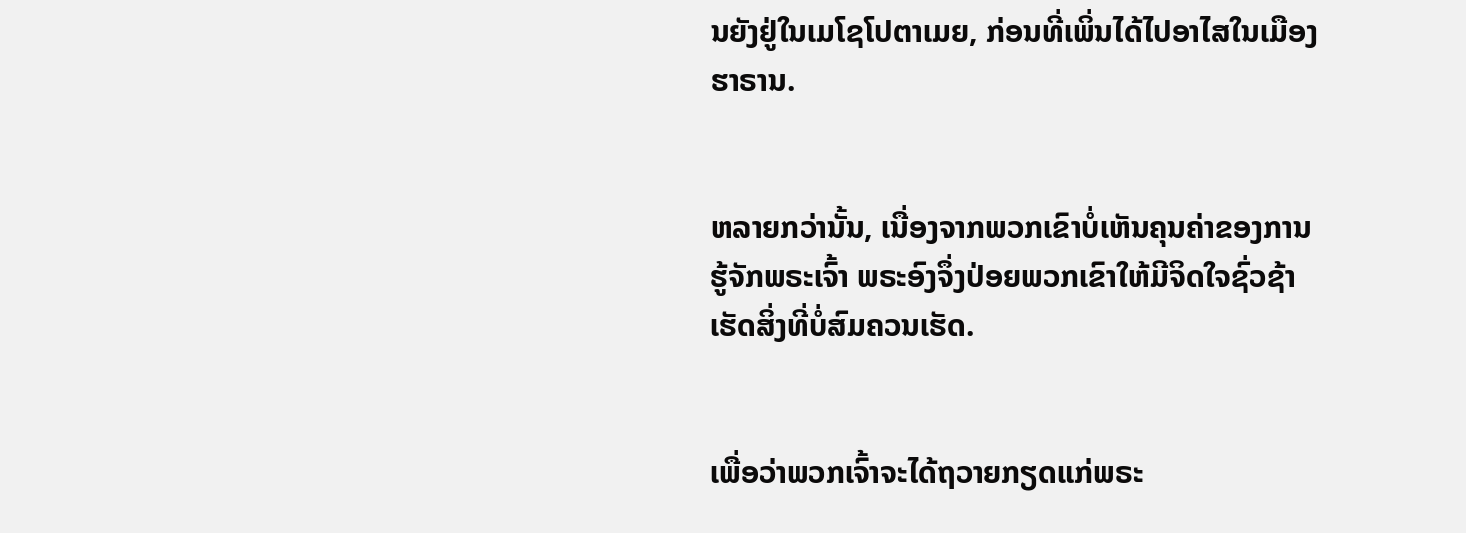ນຍັງຢູ່ໃນເມໂຊໂປຕາເມຍ, ກ່ອນທີ່ເພິ່ນໄດ້ໄປອາໄສໃນເມືອງຮາຣານ.


ຫລາຍກວ່ານັ້ນ, ເນື່ອງຈາກພວກເຂົາບໍ່ເຫັນຄຸນຄ່າຂອງການຮູ້ຈັກພຣະເຈົ້າ ພຣະອົງຈຶ່ງປ່ອຍພວກເຂົາໃຫ້ມີຈິດໃຈຊົ່ວຊ້າ ເຮັດສິ່ງທີ່ບໍ່ສົມຄວນເຮັດ.


ເພື່ອວ່າພວກເຈົ້າຈະໄດ້ຖວາຍກຽດແກ່ພຣະ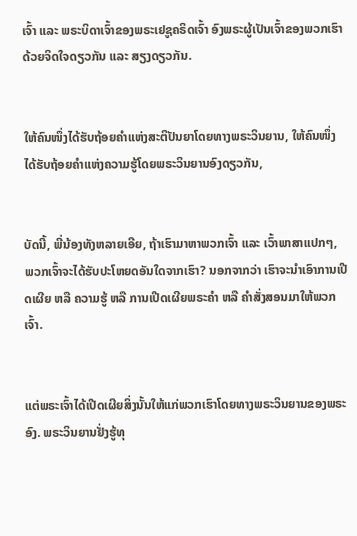ເຈົ້າ ແລະ ພຣະບິດາເຈົ້າຂອງພຣະເຢຊູຄຣິດເຈົ້າ ອົງພຣະຜູ້ເປັນເຈົ້າຂອງພວກເຮົາດ້ວຍຈິດໃຈດຽວກັນ ແລະ ສຽງດຽວກັນ.


ໃຫ້ຄົນໜຶ່ງໄດ້ຮັບຖ້ອຍຄຳແຫ່ງສະຕິປັນຍາໂດຍທາງພຣະວິນຍານ, ໃຫ້ຄົນໜຶ່ງໄດ້ຮັບຖ້ອຍຄຳແຫ່ງຄວາມຮູ້ໂດຍພຣະວິນຍານອົງດຽວກັນ,


ບັດນີ້, ພີ່ນ້ອງທັງຫລາຍເອີຍ, ຖ້າເຮົາມາຫາພວກເຈົ້າ ແລະ ເວົ້າພາສາແປກໆ, ພວກເຈົ້າຈະໄດ້ຮັບປະໂຫຍດອັນໃດຈາກເຮົາ? ນອກຈາກວ່າ ເຮົາຈະນໍາເອົາການເປີດເຜີຍ ຫລື ຄວາມຮູ້ ຫລື ການເປີດເຜີຍພຣະຄຳ ຫລື ຄຳສັ່ງສອນມາໃຫ້ພວກເຈົ້າ.


ແຕ່ພຣະເຈົ້າໄດ້ເປີດເຜີຍສິ່ງນັ້ນໃຫ້ແກ່ພວກເຮົາໂດຍທາງພຣະວິນຍານຂອງພຣະອົງ. ພຣະວິນຍານຢັ່ງຮູ້ທຸ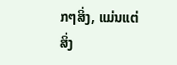ກໆສິ່ງ, ແມ່ນແຕ່ສິ່ງ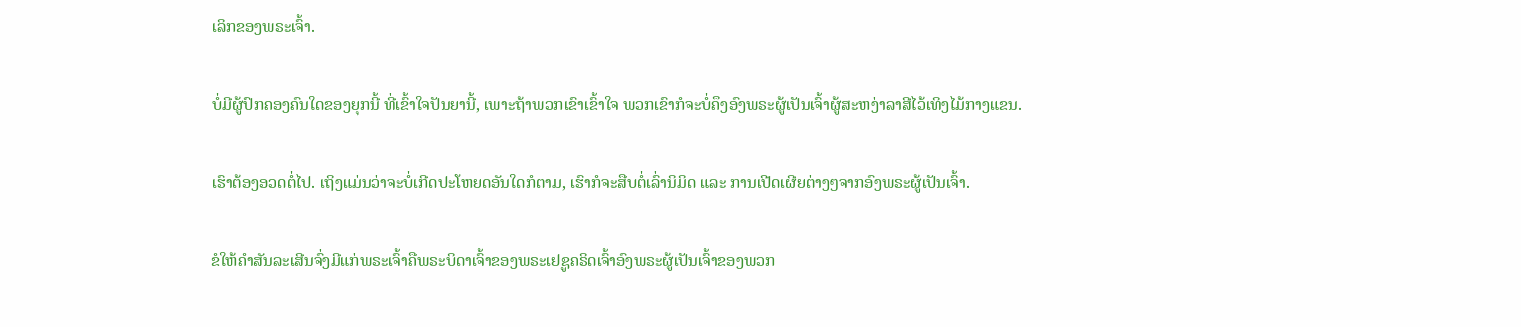ເລິກຂອງພຣະເຈົ້າ.


ບໍ່ມີຜູ້ປົກຄອງຄົນໃດຂອງຍຸກນີ້ ທີ່ເຂົ້າໃຈປັນຍານີ້, ເພາະຖ້າພວກເຂົາເຂົ້າໃຈ ພວກເຂົາກໍຈະບໍ່ຄຶງອົງພຣະຜູ້ເປັນເຈົ້າຜູ້ສະຫງ່າລາສີໄວ້ເທິງໄມ້ກາງແຂນ.


ເຮົາຕ້ອງອວດຕໍ່ໄປ. ເຖິງແມ່ນວ່າຈະບໍ່ເກີດປະໂຫຍດອັນໃດກໍຕາມ, ເຮົາກໍຈະສືບຕໍ່ເລົ່ານິມິດ ແລະ ການເປີດເຜີຍຕ່າງໆຈາກອົງພຣະຜູ້ເປັນເຈົ້າ.


ຂໍໃຫ້ຄຳສັນລະເສີນຈົ່ງມີແກ່ພຣະເຈົ້າຄືພຣະບິດາເຈົ້າຂອງພຣະເຢຊູຄຣິດເຈົ້າອົງພຣະຜູ້ເປັນເຈົ້າຂອງພວກ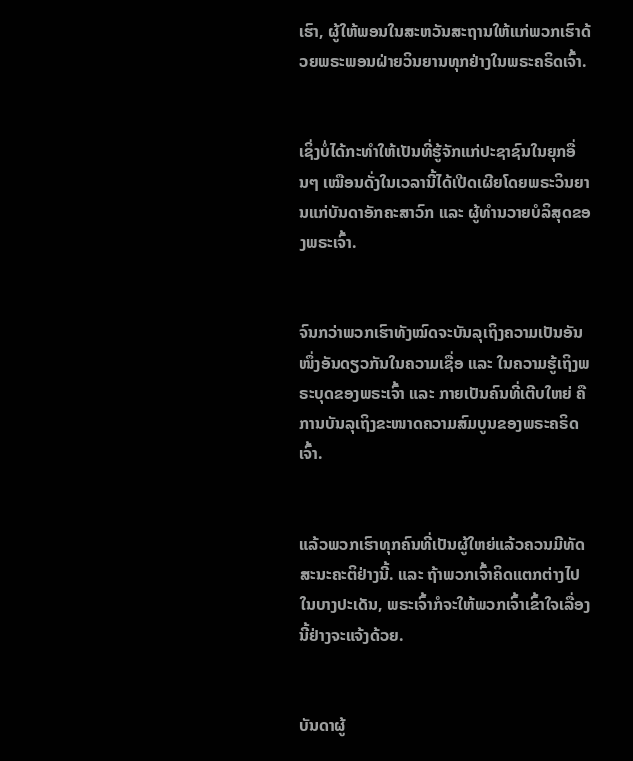ເຮົາ, ຜູ້ໃຫ້ພອນໃນສະຫວັນສະຖານໃຫ້ແກ່ພວກເຮົາດ້ວຍພຣະພອນຝ່າຍວິນຍານທຸກຢ່າງໃນພຣະຄຣິດເຈົ້າ.


ເຊິ່ງບໍ່ໄດ້ກະທຳໃຫ້ເປັນທີ່ຮູ້ຈັກແກ່ປະຊາຊົນໃນຍຸກອື່ນໆ ເໝືອນດັ່ງໃນເວລານີ້ໄດ້ເປີດເຜີຍໂດຍພຣະວິນຍານແກ່ບັນດາອັກຄະສາວົກ ແລະ ຜູ້ທຳນວາຍບໍລິສຸດຂອງພຣະເຈົ້າ.


ຈົນກວ່າພວກເຮົາທັງໝົດຈະບັນລຸເຖິງຄວາມເປັນອັນໜຶ່ງອັນດຽວກັນໃນຄວາມເຊື່ອ ແລະ ໃນຄວາມຮູ້ເຖິງພຣະບຸດຂອງພຣະເຈົ້າ ແລະ ກາຍເປັນຄົນທີ່ເຕີບໃຫຍ່ ຄືການບັນລຸເຖິງຂະໜາດຄວາມສົມບູນຂອງພຣະຄຣິດເຈົ້າ.


ແລ້ວພວກເຮົາທຸກຄົນທີ່ເປັນຜູ້ໃຫຍ່ແລ້ວຄວນມີທັດສະນະຄະຕິຢ່າງນີ້. ແລະ ຖ້າພວກເຈົ້າຄິດແຕກຕ່າງໄປໃນບາງປະເດັນ, ພຣະເຈົ້າກໍຈະໃຫ້ພວກເຈົ້າເຂົ້າໃຈເລື່ອງນີ້ຢ່າງຈະແຈ້ງດ້ວຍ.


ບັນດາຜູ້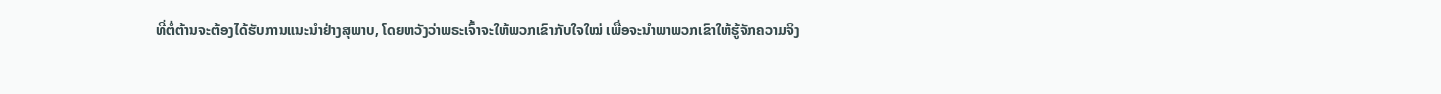ທີ່ຕໍ່ຕ້ານຈະຕ້ອງໄດ້ຮັບການແນະນຳຢ່າງສຸພາບ, ໂດຍຫວັງວ່າພຣະເຈົ້າຈະໃຫ້ພວກເຂົາກັບໃຈໃໝ່ ເພື່ອຈະນຳພາພວກເຂົາໃຫ້ຮູ້ຈັກຄວາມຈິງ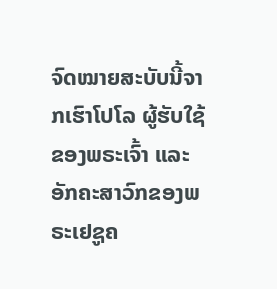ຈົດໝາຍສະບັບນີ້ຈາກເຮົາໂປໂລ ຜູ້ຮັບໃຊ້ຂອງພຣະເຈົ້າ ແລະ ອັກຄະສາວົກຂອງພຣະເຢຊູຄ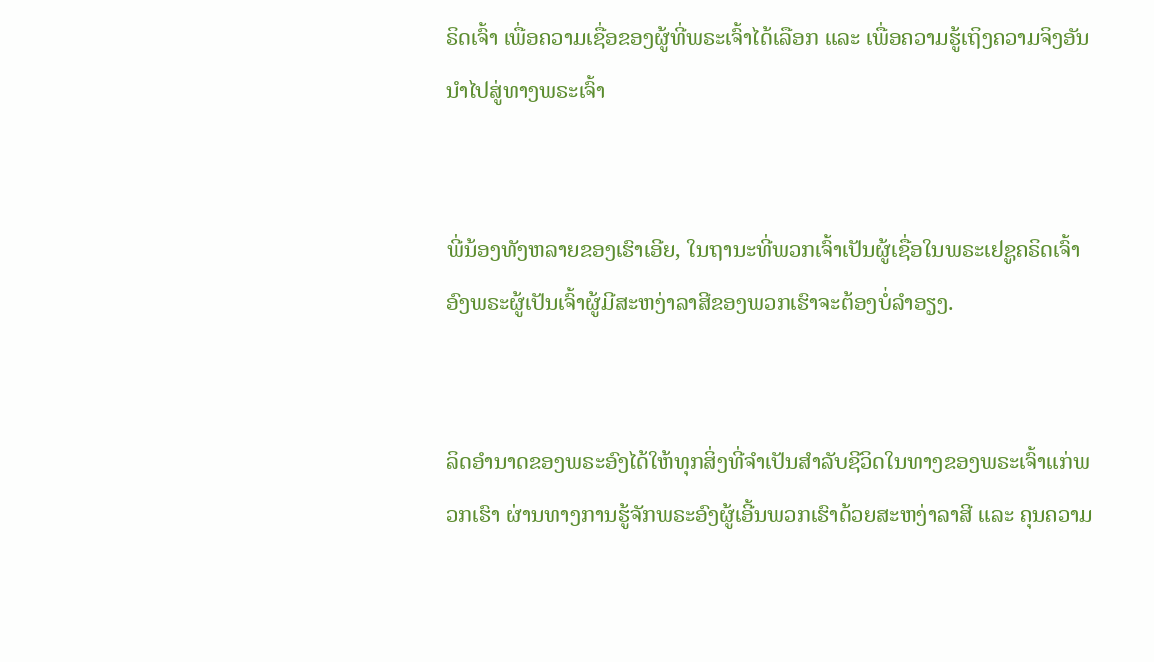ຣິດເຈົ້າ ເພື່ອຄວາມເຊື່ອຂອງຜູ້ທີ່ພຣະເຈົ້າໄດ້ເລືອກ ແລະ ເພື່ອຄວາມຮູ້ເຖິງຄວາມຈິງອັນນໍາໄປສູ່ທາງພຣະເຈົ້າ


ພີ່ນ້ອງທັງຫລາຍຂອງເຮົາເອີຍ, ໃນຖານະທີ່ພວກເຈົ້າເປັນຜູ້ເຊື່ອໃນພຣະເຢຊູຄຣິດເຈົ້າອົງພຣະຜູ້ເປັນເຈົ້າຜູ້ມີສະຫງ່າລາສີຂອງພວກເຮົາຈະຕ້ອງບໍ່ລຳອຽງ.


ລິດອຳນາດຂອງພຣະອົງໄດ້ໃຫ້ທຸກສິ່ງທີ່ຈຳເປັນສຳລັບຊີວິດໃນທາງຂອງພຣະເຈົ້າແກ່ພວກເຮົາ ຜ່ານທາງການຮູ້ຈັກພຣະອົງຜູ້ເອີ້ນພວກເຮົາດ້ວຍສະຫງ່າລາສີ ແລະ ຄຸນຄວາມ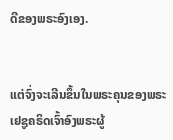ດີຂອງພຣະອົງເອງ.


ແຕ່ຈົ່ງຈະເລີນຂຶ້ນໃນພຣະຄຸນຂອງພຣະເຢຊູຄຣິດເຈົ້າອົງພຣະຜູ້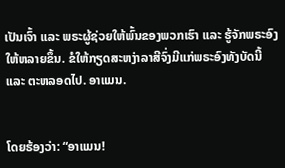ເປັນເຈົ້າ ແລະ ພຣະຜູ້ຊ່ວຍໃຫ້ພົ້ນຂອງພວກເຮົາ ແລະ ຮູ້ຈັກພຣະອົງໃຫ້ຫລາຍຂຶ້ນ. ຂໍໃຫ້ກຽດສະຫງ່າລາສີຈົ່ງມີແກ່ພຣະອົງທັງບັດນີ້ ແລະ ຕະຫລອດໄປ. ອາແມນ.


ໂດຍຮ້ອງວ່າ: “ອາແມນ!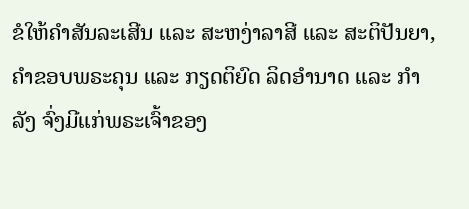ຂໍໃຫ້ຄຳສັນລະເສີນ ແລະ ສະຫງ່າລາສີ ແລະ ສະຕິປັນຍາ, ຄຳຂອບພຣະຄຸນ ແລະ ກຽດຕິຍົດ ລິດອຳນາດ ແລະ ກຳລັງ ຈົ່ງມີແກ່ພຣະເຈົ້າຂອງ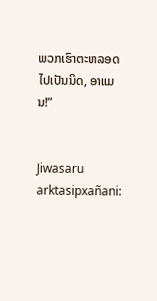ພວກເຮົາຕະຫລອດໄປເປັນນິດ, ອາແມນ!”


Jiwasaru arktasipxañani: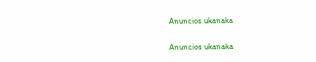Anuncios ukanaka


Anuncios ukanaka